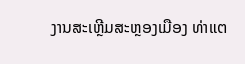ງານສະເຫຼີມສະຫຼອງເມືອງ ທ່າແຕ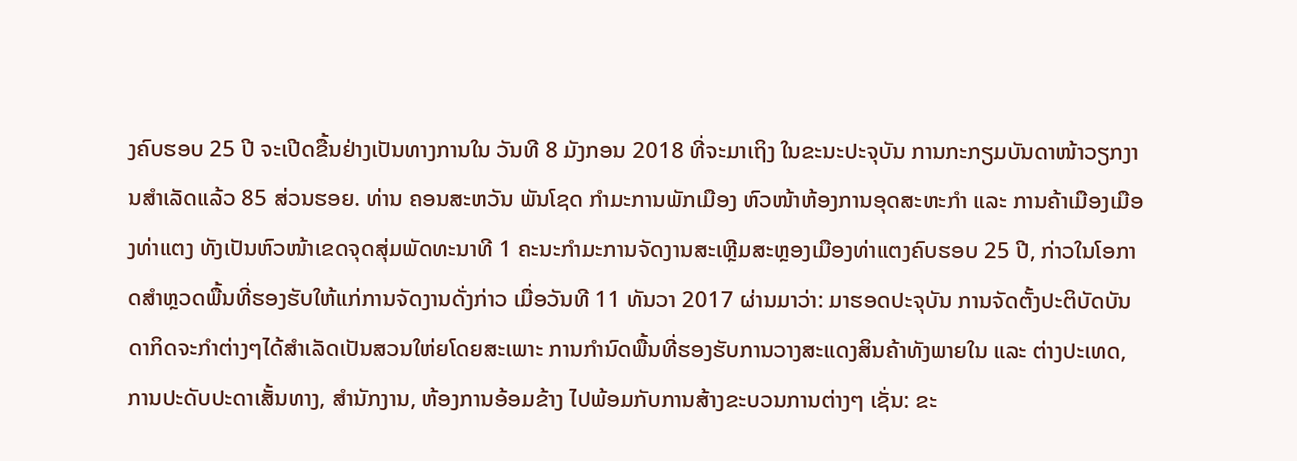ງຄົບຮອບ 25 ປີ ຈະເປີດຂື້ນຢ່າງເປັນທາງການໃນ ວັນທີ 8 ມັງກອນ 2018 ທີ່ຈະມາເຖິງ ໃນຂະນະປະຈຸບັນ ການກະກຽມບັນດາໜ້າວຽກງານສໍາເລັດແລ້ວ 85 ສ່ວນຮອຍ. ທ່ານ ຄອນສະຫວັນ ພັນໂຊດ ກໍາມະການພັກເມືອງ ຫົວໜ້າຫ້ອງການອຸດສະຫະກໍາ ແລະ ການຄ້າເມືອງເມືອງທ່າແຕງ ທັງເປັນຫົວໜ້າເຂດຈຸດສຸ່ມພັດທະນາທີ 1 ຄະນະກໍາມະການຈັດງານສະເຫຼີມສະຫຼອງເມືອງທ່າແຕງຄົບຮອບ 25 ປີ, ກ່າວໃນໂອກາດສໍາຫຼວດພື້ນທີ່ຮອງຮັບໃຫ້ແກ່ການຈັດງານດັ່ງກ່າວ ເມື່ອວັນທີ 11 ທັນວາ 2017 ຜ່ານມາວ່າ: ມາຮອດປະຈຸບັນ ການຈັດຕັ້ງປະຕິບັດບັນດາກິດຈະກໍາຕ່າງໆໄດ້ສໍາເລັດເປັນສວນໃຫ່ຍໂດຍສະເພາະ ການກໍານົດພື້ນທີ່ຮອງຮັບການວາງສະແດງສິນຄ້າທັງພາຍໃນ ແລະ ຕ່າງປະເທດ, ການປະດັບປະດາເສັ້ນທາງ, ສໍານັກງານ, ຫ້ອງການອ້ອມຂ້າງ ໄປພ້ອມກັບການສ້າງຂະບວນການຕ່າງໆ ເຊັ່ນ: ຂະ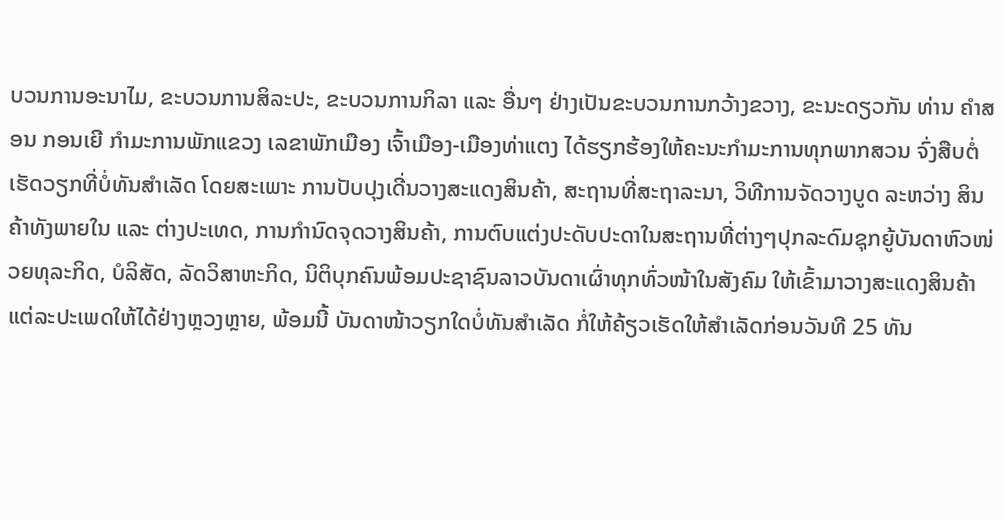ບວນການອະນາໄມ, ຂະບວນການສິລະປະ, ຂະບວນການກິລາ ແລະ ອື່ນໆ ຢ່າງເປັນຂະບວນການກວ້າງຂວາງ, ຂະນະດຽວກັນ ທ່ານ ຄໍາສອນ ກອນເຍີ ກໍາມະການພັກແຂວງ ເລຂາພັກເມືອງ ເຈົ້າເມືອງ-ເມືອງທ່າແຕງ ໄດ້ຮຽກຮ້ອງໃຫ້ຄະນະກໍາມະການທຸກພາກສວນ ຈົ່ງສືບຕໍ່ເຮັດວຽກທີ່ບໍ່ທັນສໍາເລັດ ໂດຍສະເພາະ ການປັບປຸງເດີ່ນວາງສະແດງສິນຄ້າ, ສະຖານທີ່ສະຖາລະນາ, ວິທີການຈັດວາງບູດ ລະຫວ່າງ ສິນຄ້າທັງພາຍໃນ ແລະ ຕ່າງປະເທດ, ການກໍານົດຈຸດວາງສິນຄ້າ, ການຕົບແຕ່ງປະດັບປະດາໃນສະຖານທີ່ຕ່າງໆປຸກລະດົມຊຸກຍູ້ບັນດາຫົວໜ່ວຍທຸລະກິດ, ບໍລິສັດ, ລັດວິສາຫະກິດ, ນິຕິບຸກຄົນພ້ອມປະຊາຊົນລາວບັນດາເຜົ່າທຸກທົ່ວໜ້າໃນສັງຄົມ ໃຫ້ເຂົ້າມາວາງສະແດງສິນຄ້າແຕ່ລະປະເພດໃຫ້ໄດ້ຢ່າງຫຼວງຫຼາຍ, ພ້ອມນີ້ ບັນດາໜ້າວຽກໃດບໍ່ທັນສໍາເລັດ ກໍ່ໃຫ້ຄ້ຽວເຮັດໃຫ້ສໍາເລັດກ່ອນວັນທີ 25 ທັນ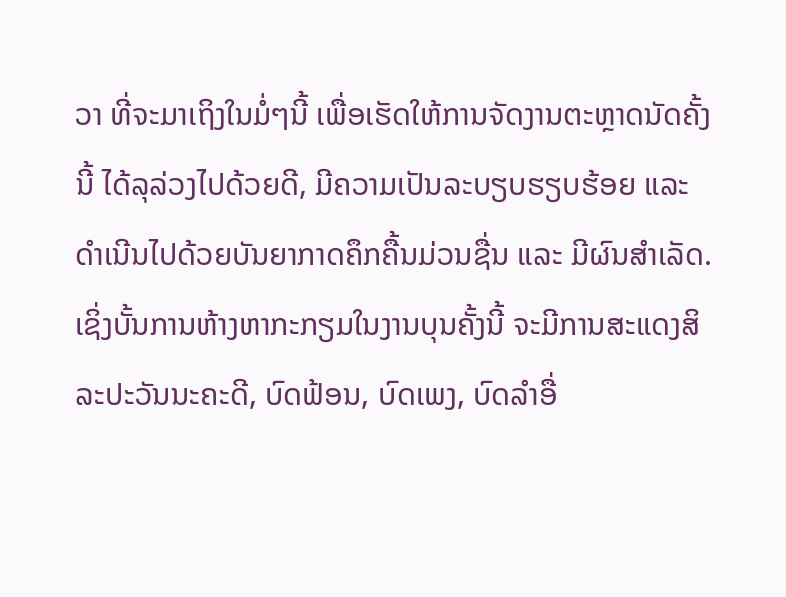ວາ ທີ່ຈະມາເຖິງໃນມໍ່ໆນີ້ ເພື່ອເຮັດໃຫ້ການຈັດງານຕະຫຼາດນັດຄັ້ງນີ້ ໄດ້ລຸລ່ວງໄປດ້ວຍດີ, ມີຄວາມເປັນລະບຽບຮຽບຮ້ອຍ ແລະ ດໍາເນີນໄປດ້ວຍບັນຍາກາດຄຶກຄື້ນມ່ວນຊື່ນ ແລະ ມີຜົນສຳເລັດ. ເຊິ່ງບັ້ນການຫ້າງຫາກະກຽມໃນງານບຸນຄັ້ງນີ້ ຈະມີການສະແດງສິລະປະວັນນະຄະດີ, ບົດຟ້ອນ, ບົດເພງ, ບົດລໍາອື່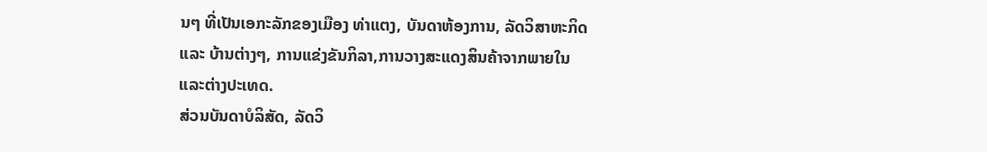ນໆ ທີ່ເປັນເອກະລັກຂອງເມືອງ ທ່າແຕງ, ບັນດາຫ້ອງການ, ລັດວິສາຫະກິດ ແລະ ບ້ານຕ່າງໆ, ການແຂ່ງຂັນກິລາ,ການວາງສະແດງສິນຄ້າຈາກພາຍໃນແລະຕ່າງປະເທດ.
ສ່ວນບັນດາບໍລິສັດ, ລັດວິ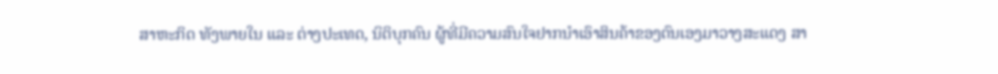ສາຫະກິດ ທັງພາຍໃນ ແລະ ຕ່າງປະເທດ, ນິຕິບຸກຄົນ ຜູ້ທີ່ມີຄວາມສົນໃຈຢາກນໍາເອົາສິນຄ້າຂອງຕົນເອງມາວາງສະແດງ ສາ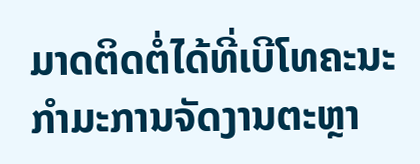ມາດຕິດຕໍ່ໄດ້ທີ່ເບີໂທຄະນະກໍາມະການຈັດງານຕະຫຼາ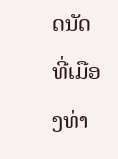ດນັດ ທີ່ເມືອງທ່າ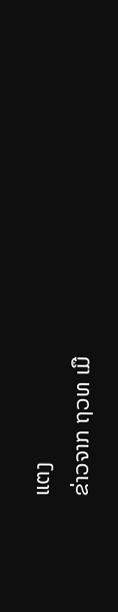ແຕງ
ຂ່າວຈາກ ຖວທ ເມື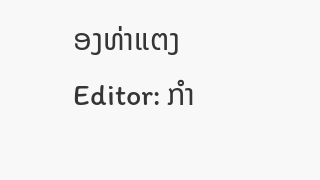ອງທ່າແຕງ
Editor: ກຳ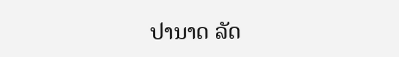ປານາດ ລັດ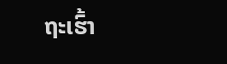ຖະເຮົ້າ